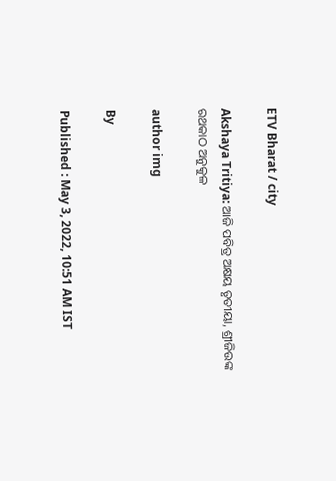ETV Bharat / city

Akshaya Tritiya: ଆଜି ପବିତ୍ର ଅକ୍ଷୟ ତୃତୀୟା, ଶ୍ରୀଜିଉଙ୍କ ରଥକାଠ ଅନୁକୁଳ

author img

By

Published : May 3, 2022, 10:51 AM IST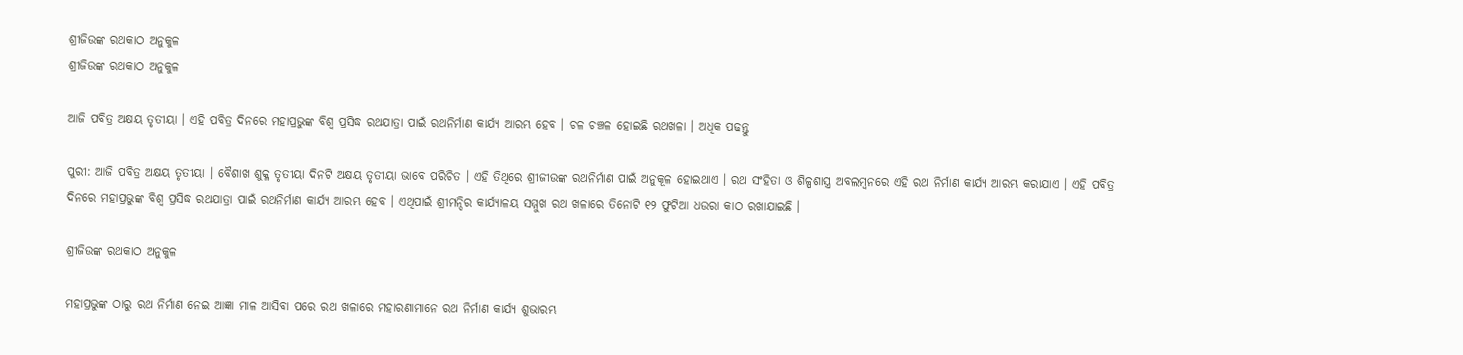ଶ୍ରୀଜିଉଙ୍କ ରଥକାଠ ଅନୁକୁଳ
ଶ୍ରୀଜିଉଙ୍କ ରଥକାଠ ଅନୁକୁଳ

ଆଜି ପବିତ୍ର ଅକ୍ଷୟ ତୃତୀୟା । ଏହି ପବିତ୍ର ଦିନରେ ମହାପ୍ରଭୁଙ୍କ ବିଶ୍ବ ପ୍ରସିଦ୍ଧ ରଥଯାତ୍ରା ପାଇଁ ରଥନିର୍ମାଣ କାର୍ଯ୍ୟ ଆରମ୍ଭ ହେବ । ଚଳ ଚଞ୍ଚଳ ହୋଇଛି ରଥଖଳା । ଅଧିକ ପଢନ୍ତୁ

ପୁରୀ: ଆଜି ପବିତ୍ର ଅକ୍ଷୟ ତୃତୀୟା । ବୈଶାଖ ଶୁକ୍ଳ ତୃତୀୟା ଦିନଟି ଅକ୍ଷୟ ତୃତୀୟା ଭାବେ ପରିଚିତ । ଏହି ତିଥିରେ ଶ୍ରୀଜୀଉଙ୍କ ରଥନିର୍ମାଣ ପାଇଁ ଅନୁକୂଳ ହୋଇଥାଏ । ରଥ ସଂହିତା ଓ ଶିଳ୍ପଶାସ୍ତ୍ର ଅବଲମ୍ବନରେ ଏହି ରଥ ନିର୍ମାଣ କାର୍ଯ୍ୟ ଆରମ୍ଭ କରାଯାଏ । ଏହି ପବିତ୍ର ଦିନରେ ମହାପ୍ରଭୁଙ୍କ ବିଶ୍ବ ପ୍ରସିଦ୍ଧ ରଥଯାତ୍ରା ପାଇଁ ରଥନିର୍ମାଣ କାର୍ଯ୍ୟ ଆରମ୍ଭ ହେବ । ଏଥିପାଇଁ ଶ୍ରୀମନ୍ଦିର କାର୍ଯ୍ୟାଳୟ ସମ୍ମୁଖ ରଥ ଖଳାରେ ତିନୋଟି ୧୨ ଫୁଟିଆ ଧଉରା କାଠ ରଖାଯାଇଛି ।

ଶ୍ରୀଜିଉଙ୍କ ରଥକାଠ ଅନୁକୁଳ

ମହାପ୍ରଭୁଙ୍କ ଠାରୁ ରଥ ନିର୍ମାଣ ନେଇ ଆଜ୍ଞା ମାଳ ଆସିବା ପରେ ରଥ ଖଳାରେ ମହାରଣାମାନେ ରଥ ନିର୍ମାଣ କାର୍ଯ୍ୟ ଶୁଭାରମ୍ଭ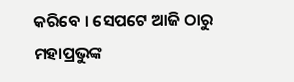କରିବେ । ସେପଟେ ଆଜି ଠାରୁ ମହାପ୍ରଭୁଙ୍କ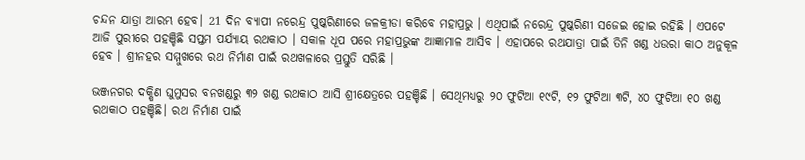ଚନ୍ଦନ ଯାତ୍ରା ଆରମ୍ଭ ହେବ। 21 ଦିନ ବ୍ୟାପୀ ନରେନ୍ଦ୍ର ପୁଷ୍କରିଣୀରେ ଜଳକ୍ରୀଡା କରିବେ ମହାପ୍ରଭୁ । ଏଥିପାଇଁ ନରେନ୍ଦ୍ର ପୁଷ୍କରିଣୀ ସଜେଇ ହୋଇ ରହିଛି । ଏପଟେ ଆଜି ପୁରୀରେ ପହଞ୍ଚିଛି ସପ୍ତମ ପର୍ଯ୍ୟାୟ ରଥକାଠ । ସକାଳ ଧୂପ ପରେ ମହାପ୍ରଭୁଙ୍କ ଆଜ୍ଞାମାଳ ଆସିବ । ଏହାପରେ ରଥଯାତ୍ରା ପାଇଁ ତିନି ଖଣ୍ଡ ଧଉରା କାଠ ଅନୁକୂଳ ହେବ । ଶ୍ରୀନହର ସମ୍ମୁଖରେ ରଥ ନିର୍ମାଣ ପାଇଁ ରଥଖଳାରେ ପ୍ରସ୍ତୁତି ସରିଛି ।

ଭଞ୍ଜନଗର ଦକ୍ଷିଣ ଘୁମୁସର ବନଖଣ୍ଡରୁ ୩୨ ଖଣ୍ଡ ରଥକାଠ ଆସି ଶ୍ରୀକ୍ଷେତ୍ରରେ ପହଞ୍ଚିଛି । ସେଥିମଧ୍ୟରୁ ୨୦ ଫୁଟିଆ ୧୯ଟି, ୧୨ ଫୁଟିଆ ୩ଟି, ୪୦ ଫୁଟିଆ ୧୦ ଖଣ୍ଡ ରଥକାଠ ପହଞ୍ଚିଛି। ରଥ ନିର୍ମାଣ ପାଇଁ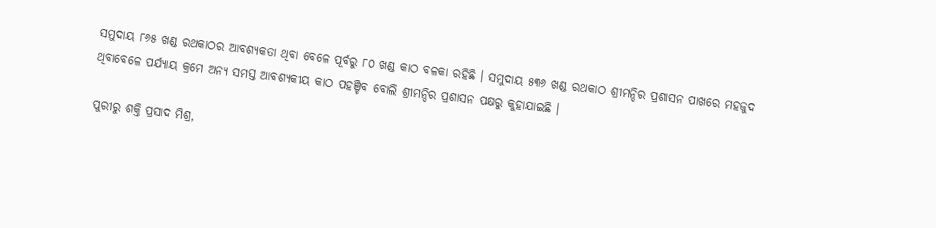ସମୁଦାୟ ୮୬୫ ଖଣ୍ଡ ରଥକାଠର ଆବଶ୍ୟକତା ଥିବା ବେଳେ ପୂର୍ବରୁ ୮୦ ଖଣ୍ଡ କାଠ ବଳକା ରହିଛି । ସମୁଦାୟ ୫୩୬ ଖଣ୍ଡ ରଥକାଠ ଶ୍ରୀମନ୍ଦିର ପ୍ରଶାସନ ପାଖରେ ମହଜୁଦ ଥିବାବେଳେ ପର୍ଯ୍ୟାୟ କ୍ରମେ ଅନ୍ୟ ସମସ୍ତ ଆବଶ୍ୟକୀୟ କାଠ ପହଞ୍ଚିବ‌ ବୋଲି ଶ୍ରୀମନ୍ଦିର ପ୍ରଶାସନ ପକ୍ଷରୁ କୁହାଯାଇଛି ।

ପୁରୀରୁ ଶକ୍ତି ପ୍ରସାଦ ମିଶ୍ର,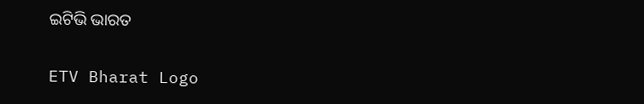ଇଟିଭି ଭାରତ

ETV Bharat Logo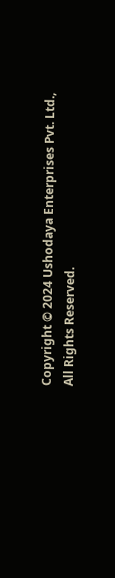Copyright © 2024 Ushodaya Enterprises Pvt. Ltd., All Rights Reserved.